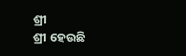ଶ୍ରୀ
ଶ୍ରୀ ହେଉଛି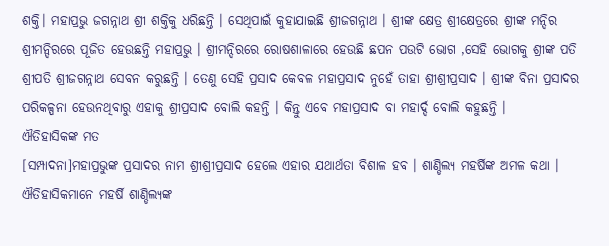ଶକ୍ତି। ମହାପ୍ରଭୁ ଜଗନ୍ନାଥ ଶ୍ରୀ ଶକ୍ତିକୁ ଧରିଛନ୍ତି । ସେଥିପାଇଁ କୁହାଯାଇଛି ଶ୍ରୀଜଗନ୍ନାଥ । ଶ୍ରୀଙ୍କ କ୍ଷେତ୍ର ଶ୍ରୀକ୍ଷେତ୍ରରେ ଶ୍ରୀଙ୍କ ମନ୍ଦିର ଶ୍ରୀମନ୍ଦିରରେ ପୂଜିତ ହେଉଛନ୍ତି ମହାପ୍ରଭୁ । ଶ୍ରୀମନ୍ଦିରରେ ରୋଷଶାଳାରେ ହେଉଛି ଛପନ ପଉଟି ଭୋଗ ,ସେହି ଭୋଗକୁ ଶ୍ରୀଙ୍କ ପତି ଶ୍ରୀପତି ଶ୍ରୀଜଗନ୍ନାଥ ସେବନ କରୁଛନ୍ତି । ତେଣୁ ସେହି ପ୍ରସାଦ କେବଳ ମହାପ୍ରସାଦ ନୁହେଁ ତାହା ଶ୍ରୀଶ୍ରୀପ୍ରସାଦ । ଶ୍ରୀଙ୍କ ବିନା ପ୍ରସାଦର ପରିକଳ୍ପନା ହେଉନଥିବାରୁ ଏହାକୁ ଶ୍ରୀପ୍ରସାଦ ବୋଲି କହନ୍ତି । କିନ୍ତୁ ଏବେ ମହାପ୍ରସାଦ ବା ମହାର୍ଦ୍ଦ ବୋଲି କହୁଛନ୍ତି ।
ଐତିହାସିକଙ୍କ ମତ
[ସମ୍ପାଦନା]ମହାପ୍ରଭୁଙ୍କ ପ୍ରସାଦର ନାମ ଶ୍ରୀଶ୍ରୀପ୍ରସାଦ ହେଲେ ଏହାର ଯଥାର୍ଥତା ବିଶାଳ ହବ । ଶାଣ୍ଡିଲ୍ୟ ମହର୍ଷିଙ୍କ ଅମଳ କଥା । ଐତିହାସିକମାନେ ମହର୍ଷି ଶାଣ୍ଡିଲ୍ୟଙ୍କ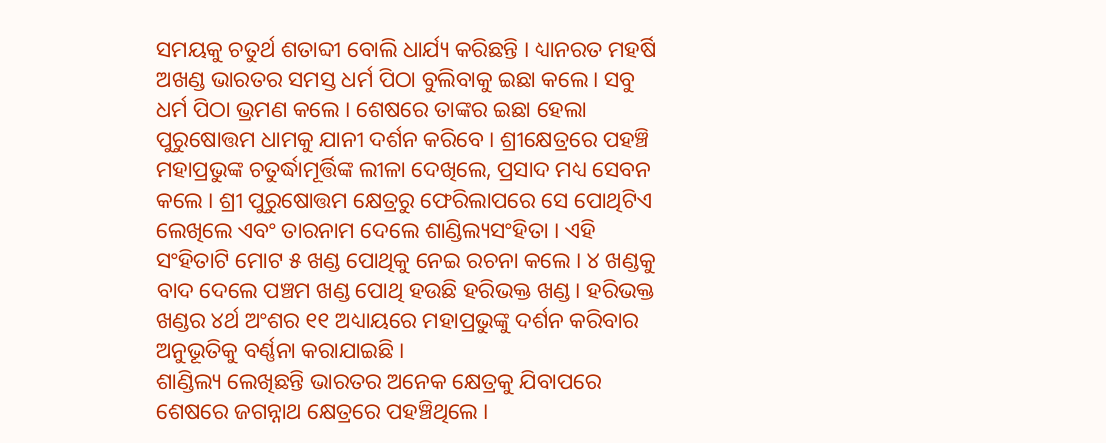ସମୟକୁ ଚତୁର୍ଥ ଶତାବ୍ଦୀ ବୋଲି ଧାର୍ଯ୍ୟ କରିଛନ୍ତି । ଧ୍ୟାନରତ ମହର୍ଷି ଅଖଣ୍ଡ ଭାରତର ସମସ୍ତ ଧର୍ମ ପିଠା ବୁଲିବାକୁ ଇଛା କଲେ। ସବୁ ଧର୍ମ ପିଠା ଭ୍ରମଣ କଲେ । ଶେଷରେ ତାଙ୍କର ଇଛା ହେଲା ପୁରୁଷୋତ୍ତମ ଧାମକୁ ଯାନୀ ଦର୍ଶନ କରିବେ । ଶ୍ରୀକ୍ଷେତ୍ରରେ ପହଞ୍ଚି ମହାପ୍ରଭୁଙ୍କ ଚତୁର୍ଦ୍ଧାମୂର୍ତ୍ତିଙ୍କ ଲୀଳା ଦେଖିଲେ, ପ୍ରସାଦ ମଧ୍ୟ ସେବନ କଲେ । ଶ୍ରୀ ପୁରୁଷୋତ୍ତମ କ୍ଷେତ୍ରରୁ ଫେରିଲାପରେ ସେ ପୋଥିଟିଏ ଲେଖିଲେ ଏବଂ ତାରନାମ ଦେଲେ ଶାଣ୍ଡିଲ୍ୟସଂହିତା । ଏହି ସଂହିତାଟି ମୋଟ ୫ ଖଣ୍ଡ ପୋଥିକୁ ନେଇ ରଚନା କଲେ । ୪ ଖଣ୍ଡକୁ ବାଦ ଦେଲେ ପଞ୍ଚମ ଖଣ୍ଡ ପୋଥି ହଉଛି ହରିଭକ୍ତ ଖଣ୍ଡ। ହରିଭକ୍ତ ଖଣ୍ଡର ୪ର୍ଥ ଅଂଶର ୧୧ ଅଧ୍ୟାୟରେ ମହାପ୍ରଭୁଙ୍କୁ ଦର୍ଶନ କରିବାର ଅନୁଭୂତିକୁ ବର୍ଣ୍ଣନା କରାଯାଇଛି ।
ଶାଣ୍ଡିଲ୍ୟ ଲେଖିଛନ୍ତି ଭାରତର ଅନେକ କ୍ଷେତ୍ରକୁ ଯିବାପରେ ଶେଷରେ ଜଗନ୍ନାଥ କ୍ଷେତ୍ରରେ ପହଞ୍ଚିଥିଲେ ।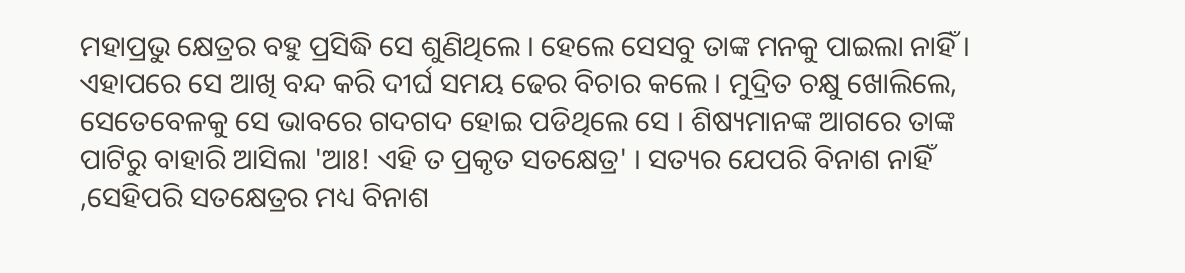ମହାପ୍ରଭୁ କ୍ଷେତ୍ରର ବହୁ ପ୍ରସିଦ୍ଧି ସେ ଶୁଣିଥିଲେ । ହେଲେ ସେସବୁ ତାଙ୍କ ମନକୁ ପାଇଲା ନାହିଁ । ଏହାପରେ ସେ ଆଖି ବନ୍ଦ କରି ଦୀର୍ଘ ସମୟ ଢେର ବିଚାର କଲେ । ମୁଦ୍ରିତ ଚକ୍ଷୁ ଖୋଲିଲେ, ସେତେବେଳକୁ ସେ ଭାବରେ ଗଦଗଦ ହୋଇ ପଡିଥିଲେ ସେ । ଶିଷ୍ୟମାନଙ୍କ ଆଗରେ ତାଙ୍କ ପାଟିରୁ ବାହାରି ଆସିଲା 'ଆଃ! ଏହି ତ ପ୍ରକୃତ ସତକ୍ଷେତ୍ର' । ସତ୍ୟର ଯେପରି ବିନାଶ ନାହିଁ ,ସେହିପରି ସତକ୍ଷେତ୍ରର ମଧ୍ୟ ବିନାଶ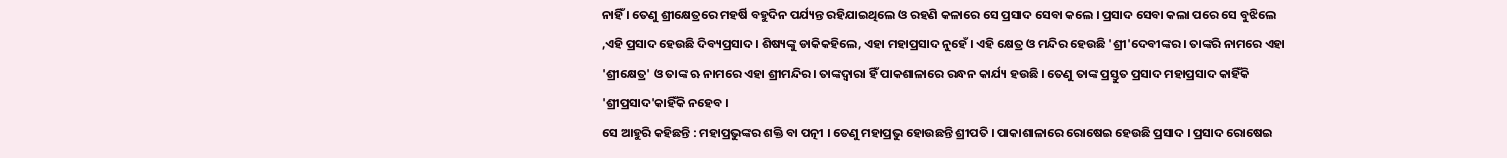ନାହିଁ । ତେଣୁ ଶ୍ରୀକ୍ଷେତ୍ରରେ ମହର୍ଷି ବହୁଦିନ ପର୍ଯ୍ୟନ୍ତ ରହିଯାଇଥିଲେ ଓ ରହଣି କଳାରେ ସେ ପ୍ରସାଦ ସେବା କଲେ । ପ୍ରସାଦ ସେବା କଲା ପରେ ସେ ବୁଝିଲେ ,ଏହି ପ୍ରସାଦ ହେଉଛି ଦିବ୍ୟପ୍ରସାଦ । ଶିଷ୍ୟଙ୍କୁ ଡାକିକହିଲେ, ଏହା ମହାପ୍ରସାଦ ନୁହେଁ । ଏହି କ୍ଷେତ୍ର ଓ ମନ୍ଦିର ହେଉଛି 'ଶ୍ରୀ'ଦେବୀଙ୍କର । ତାଙ୍କରି ନାମରେ ଏହା 'ଶ୍ରୀକ୍ଷେତ୍ର' ଓ ତାଙ୍କ ଋ ନାମରେ ଏହା ଶ୍ରୀମନ୍ଦିର। ତାଙ୍କଦ୍ୱାରା ହିଁ ପାକଶାଳାରେ ରନ୍ଧନ କାର୍ଯ୍ୟ ହଉଛି । ତେଣୁ ତାଙ୍କ ପ୍ରସ୍ତୁତ ପ୍ରସାଦ ମହାପ୍ରସାଦ କାହିଁକି 'ଶ୍ରୀପ୍ରସାଦ'କାହିଁକି ନହେବ ।
ସେ ଆହୁରି କହିଛନ୍ତି : ମହାପ୍ରଭୁଙ୍କର ଶକ୍ତି ବା ପତ୍ନୀ । ତେଣୁ ମହାପ୍ରଭୁ ହୋଉଛନ୍ତି ଶ୍ରୀପତି । ପାକାଶାଳାରେ ରୋଷେଇ ହେଉଛି ପ୍ରସାଦ । ପ୍ରସାଦ ରୋଷେଇ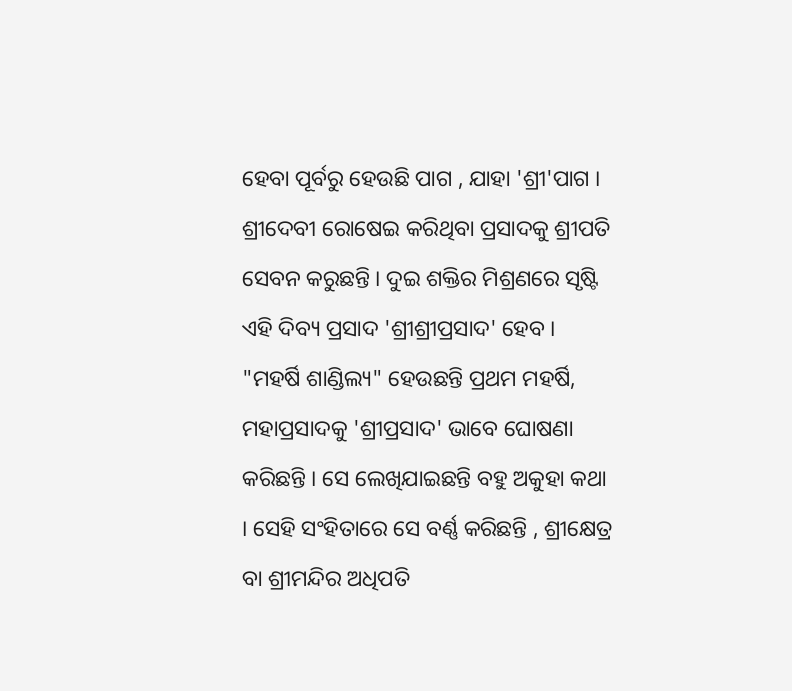ହେବା ପୂର୍ବରୁ ହେଉଛି ପାଗ , ଯାହା 'ଶ୍ରୀ'ପାଗ । ଶ୍ରୀଦେବୀ ରୋଷେଇ କରିଥିବା ପ୍ରସାଦକୁ ଶ୍ରୀପତି ସେବନ କରୁଛନ୍ତି । ଦୁଇ ଶକ୍ତିର ମିଶ୍ରଣରେ ସୃଷ୍ଟି ଏହି ଦିବ୍ୟ ପ୍ରସାଦ 'ଶ୍ରୀଶ୍ରୀପ୍ରସାଦ' ହେବ ।
"ମହର୍ଷି ଶାଣ୍ଡିଲ୍ୟ" ହେଉଛନ୍ତି ପ୍ରଥମ ମହର୍ଷି, ମହାପ୍ରସାଦକୁ 'ଶ୍ରୀପ୍ରସାଦ' ଭାବେ ଘୋଷଣା କରିଛନ୍ତି । ସେ ଲେଖିଯାଇଛନ୍ତି ବହୁ ଅକୁହା କଥା । ସେହି ସଂହିତାରେ ସେ ବର୍ଣ୍ଣ କରିଛନ୍ତି , ଶ୍ରୀକ୍ଷେତ୍ର ବା ଶ୍ରୀମନ୍ଦିର ଅଧିପତି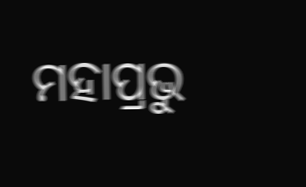ମହାପ୍ରଭୁ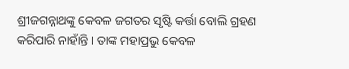ଶ୍ରୀଜଗନ୍ନାଥଙ୍କୁ କେବଳ ଜଗତର ସୃଷ୍ଟି କର୍ତ୍ତା ବୋଲି ଗ୍ରହଣ କରିପାରି ନାହାଁନ୍ତି । ତାଙ୍କ ମହାପ୍ରଭୁ କେବଳ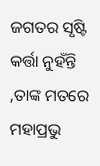ଜଗତର ସୃଷ୍ଟି କର୍ତ୍ତା ନୁହଁନ୍ତି ,ତାଙ୍କ ମତରେ ମହାପ୍ରଭୁ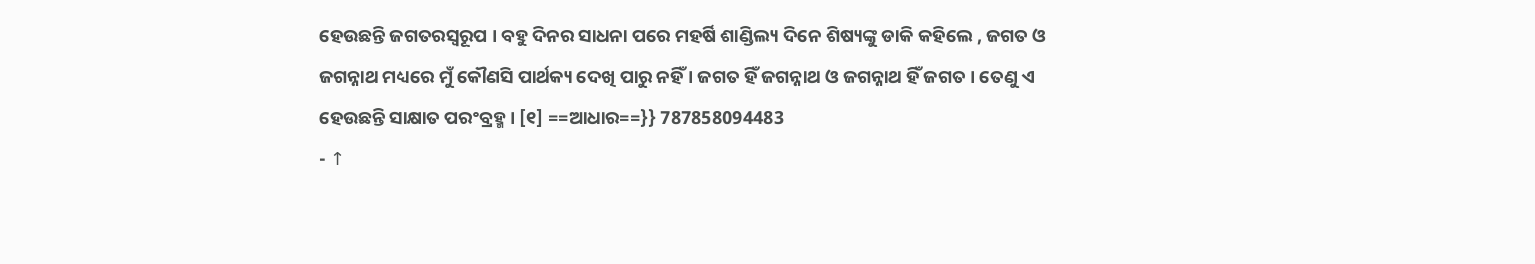ହେଉଛନ୍ତି ଜଗତରସ୍ୱରୂପ । ବହୁ ଦିନର ସାଧନା ପରେ ମହର୍ଷି ଶାଣ୍ଡିଲ୍ୟ ଦିନେ ଶିଷ୍ୟଙ୍କୁ ଡାକି କହିଲେ , ଜଗତ ଓ ଜଗନ୍ନାଥ ମଧ୍ୟରେ ମୁଁ କୌଣସି ପାର୍ଥକ୍ୟ ଦେଖି ପାରୁ ନହିଁ । ଜଗତ ହିଁ ଜଗନ୍ନାଥ ଓ ଜଗନ୍ନାଥ ହିଁ ଜଗତ । ତେଣୁ ଏ ହେଉଛନ୍ତି ସାକ୍ଷାତ ପରଂବ୍ରହ୍ମ । [୧] ==ଆଧାର==}} 787858094483
- ↑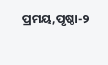ପ୍ରମୟ,ପୃଷ୍ଠା-୨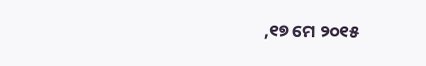,୧୭ ମେ ୨୦୧୫